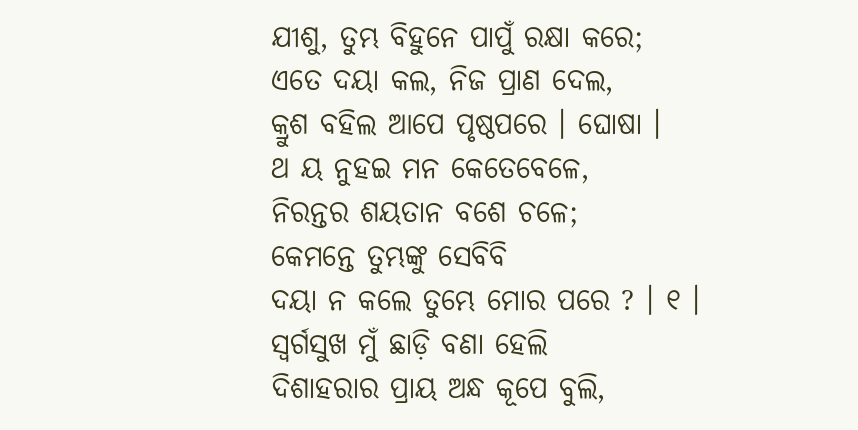ଯୀଶୁ, ତୁମ୍ଭ ବିହୁନେ ପାପୁଁ ରକ୍ଷା କରେ;
ଏତେ ଦୟା କଲ, ନିଜ ପ୍ରାଣ ଦେଲ,
କ୍ରୁଶ ବହିଲ ଆପେ ପୃଷ୍ଠପରେ । ଘୋଷା ।
ଥ ୟ ନୁହଇ ମନ କେତେବେଳେ,
ନିରନ୍ତର ଶୟତାନ ବଶେ ଚଳେ;
କେମନ୍ତେ ତୁମ୍ଭଙ୍କୁ ସେବିବି
ଦୟା ନ କଲେ ତୁମ୍ଭେ ମୋର ପରେ ? । ୧ ।
ସ୍ୱର୍ଗସୁଖ ମୁଁ ଛାଡ଼ି ବଣା ହେଲି
ଦିଶାହରାର ପ୍ରାୟ ଅନ୍ଧ କୂପେ ବୁଲି,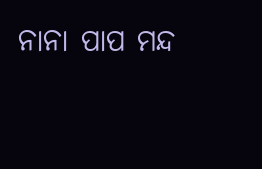ନାନା ପାପ ମନ୍ଦ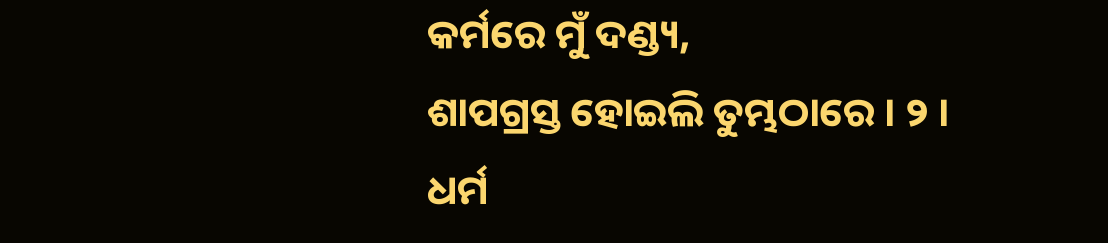କର୍ମରେ ମୁଁ ଦଣ୍ଡ୍ୟ,
ଶାପଗ୍ରସ୍ତ ହୋଇଲି ତୁମ୍ଭଠାରେ । ୨ ।
ଧର୍ମ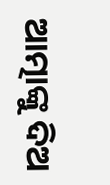ଆତ୍ମାଙ୍କୁ ଦିଅ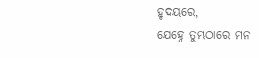ହୃଦୟରେ,
ଯେହ୍ନେ ତୁମ୍ଭଠାରେ ମନ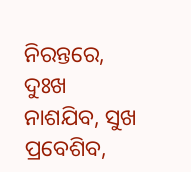ନିରନ୍ତରେ,
ଦୁଃଖ ନାଶଯିବ, ସୁଖ ପ୍ରବେଶିବ,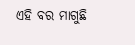ଏହି ବର ମାଗୁଛି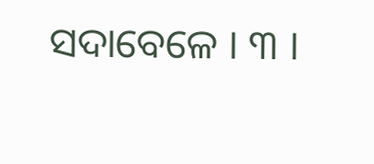ସଦାବେଳେ । ୩ ।